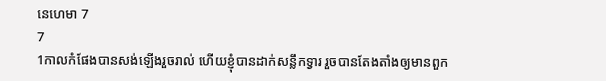នេហេមា 7
7
1កាលកំផែងបានសង់ឡើងរួចរាល់ ហើយខ្ញុំបានដាក់សន្លឹកទ្វារ រួចបានតែងតាំងឲ្យមានពួក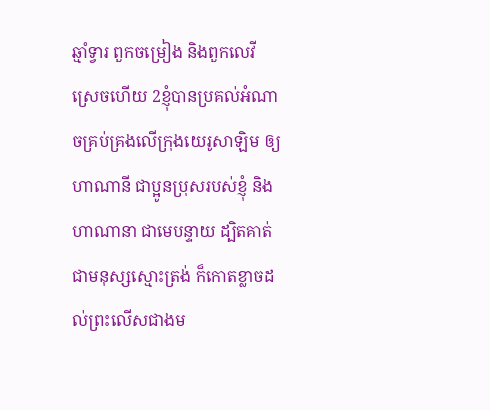ឆ្មាំទ្វារ ពួកចម្រៀង និងពួកលេវីស្រេចហើយ 2ខ្ញុំបានប្រគល់អំណាចគ្រប់គ្រងលើក្រុងយេរូសាឡិម ឲ្យហាណានី ជាប្អូនប្រុសរបស់ខ្ញុំ និងហាណានា ជាមេបន្ទាយ ដ្បិតគាត់ជាមនុស្សស្មោះត្រង់ ក៏កោតខ្លាចដល់ព្រះលើសជាងម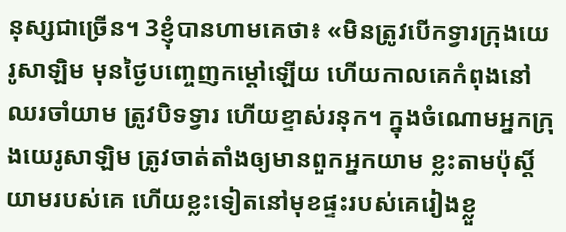នុស្សជាច្រើន។ 3ខ្ញុំបានហាមគេថា៖ «មិនត្រូវបើកទ្វារក្រុងយេរូសាឡិម មុនថ្ងៃបញ្ចេញកម្ដៅឡើយ ហើយកាលគេកំពុងនៅឈរចាំយាម ត្រូវបិទទ្វារ ហើយខ្ទាស់រនុក។ ក្នុងចំណោមអ្នកក្រុងយេរូសាឡិម ត្រូវចាត់តាំងឲ្យមានពួកអ្នកយាម ខ្លះតាមប៉ុស្ដិ៍យាមរបស់គេ ហើយខ្លះទៀតនៅមុខផ្ទះរបស់គេរៀងខ្លួ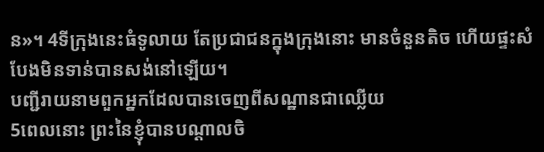ន»។ 4ទីក្រុងនេះធំទូលាយ តែប្រជាជនក្នុងក្រុងនោះ មានចំនួនតិច ហើយផ្ទះសំបែងមិនទាន់បានសង់នៅឡើយ។
បញ្ជីរាយនាមពួកអ្នកដែលបានចេញពីសណ្ឋានជាឈ្លើយ
5ពេលនោះ ព្រះនៃខ្ញុំបានបណ្ដាលចិ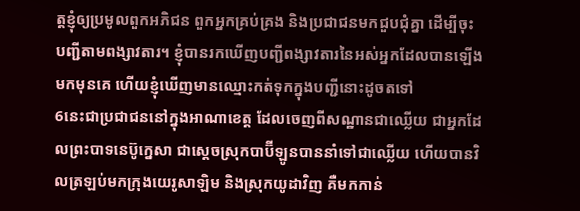ត្តខ្ញុំឲ្យប្រមូលពួកអភិជន ពួកអ្នកគ្រប់គ្រង និងប្រជាជនមកជួបជុំគ្នា ដើម្បីចុះបញ្ជីតាមពង្សាវតារ។ ខ្ញុំបានរកឃើញបញ្ជីពង្សាវតារនៃអស់អ្នកដែលបានឡើងមកមុនគេ ហើយខ្ញុំឃើញមានឈ្មោះកត់ទុកក្នុងបញ្ជីនោះដូចតទៅ
6នេះជាប្រជាជននៅក្នុងអាណាខេត្ត ដែលចេញពីសណ្ឋានជាឈ្លើយ ជាអ្នកដែលព្រះបាទនេប៊ូក្នេសា ជាស្តេចស្រុកបាប៊ីឡូនបាននាំទៅជាឈ្លើយ ហើយបានវិលត្រឡប់មកក្រុងយេរូសាឡិម និងស្រុកយូដាវិញ គឺមកកាន់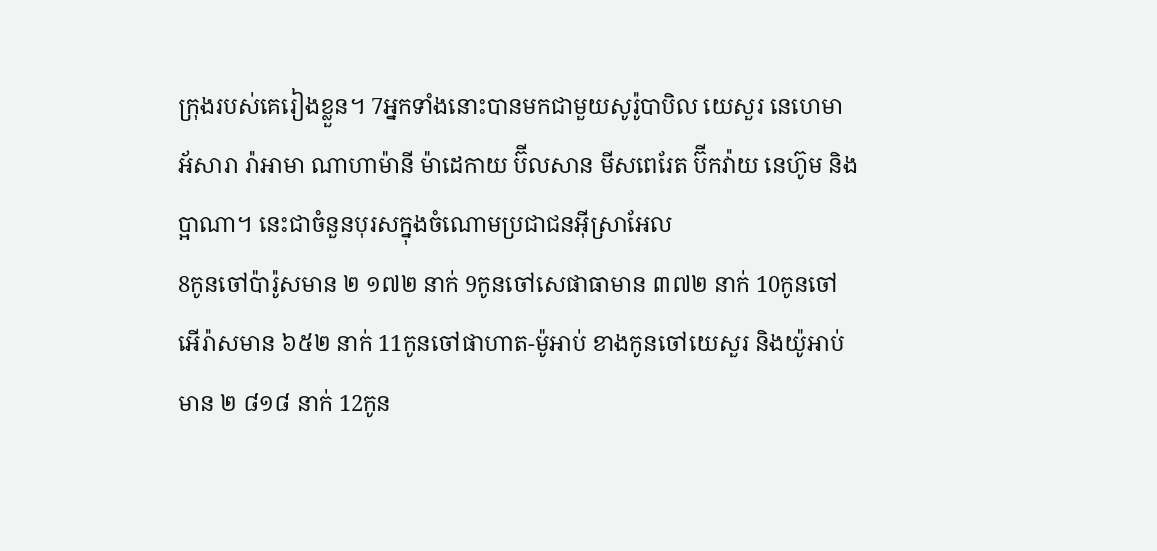ក្រុងរបស់គេរៀងខ្លួន។ 7អ្នកទាំងនោះបានមកជាមួយសូរ៉ូបាបិល យេសួរ នេហេមា អ័សារា រ៉ាអាមា ណាហាម៉ានី ម៉ាដេកាយ ប៊ីលសាន មីសពេរែត ប៊ីកវ៉ាយ នេហ៊ូម និងប្អាណា។ នេះជាចំនួនបុរសក្នុងចំណោមប្រជាជនអ៊ីស្រាអែល
8កូនចៅប៉ារ៉ូសមាន ២ ១៧២ នាក់ 9កូនចៅសេផាធាមាន ៣៧២ នាក់ 10កូនចៅអើរ៉ាសមាន ៦៥២ នាក់ 11កូនចៅផាហាត-ម៉ូអាប់ ខាងកូនចៅយេសួរ និងយ៉ូអាប់ មាន ២ ៨១៨ នាក់ 12កូន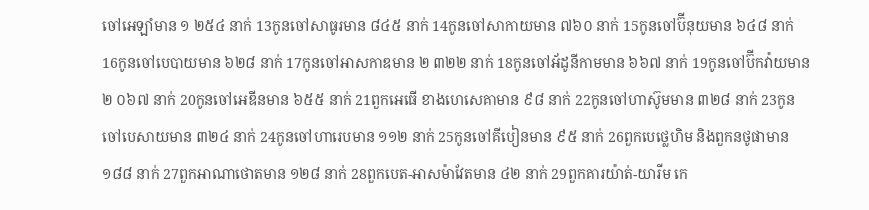ចៅអេឡាំមាន ១ ២៥៤ នាក់ 13កូនចៅសាធូរមាន ៨៤៥ នាក់ 14កូនចៅសាកាយមាន ៧៦០ នាក់ 15កូនចៅប៊ីនុយមាន ៦៤៨ នាក់ 16កូនចៅបេបាយមាន ៦២៨ នាក់ 17កូនចៅអាសកាឌមាន ២ ៣២២ នាក់ 18កូនចៅអ័ដូនីកាមមាន ៦៦៧ នាក់ 19កូនចៅប៊ីកវ៉ាយមាន ២ ០៦៧ នាក់ 20កូនចៅអេឌីនមាន ៦៥៥ នាក់ 21ពួកអេធើ ខាងហេសេគាមាន ៩៨ នាក់ 22កូនចៅហាស៊ូមមាន ៣២៨ នាក់ 23កូនចៅបេសាយមាន ៣២៤ នាក់ 24កូនចៅហារេបមាន ១១២ នាក់ 25កូនចៅគីបៀនមាន ៩៥ នាក់ 26ពួកបេថ្លេហិម និងពួកនថូផាមាន ១៨៨ នាក់ 27ពួកអាណាថោតមាន ១២៨ នាក់ 28ពួកបេត-អាសម៉ាវែតមាន ៤២ នាក់ 29ពួកគារយ៉ាត់-យារីម កេ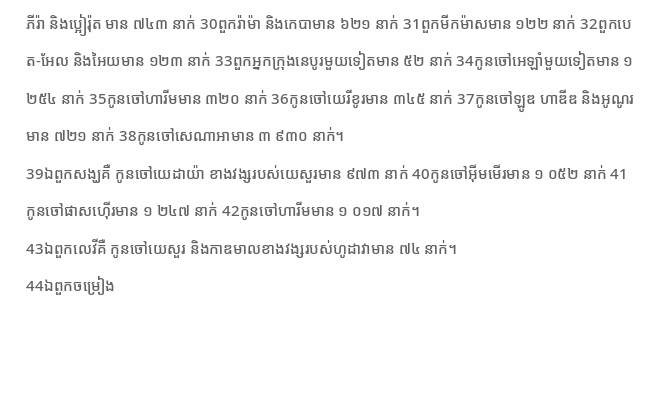ភីរ៉ា និងប្អៀរ៉ុត មាន ៧៤៣ នាក់ 30ពួករ៉ាម៉ា និងកេបាមាន ៦២១ នាក់ 31ពួកមីកម៉ាសមាន ១២២ នាក់ 32ពួកបេត-អែល និងអៃយមាន ១២៣ នាក់ 33ពួកអ្នកក្រុងនេបូរមួយទៀតមាន ៥២ នាក់ 34កូនចៅអេឡាំមួយទៀតមាន ១ ២៥៤ នាក់ 35កូនចៅហារីមមាន ៣២០ នាក់ 36កូនចៅយេរីខូរមាន ៣៤៥ នាក់ 37កូនចៅឡូឌ ហាឌីឌ និងអូណូរមាន ៧២១ នាក់ 38កូនចៅសេណាអាមាន ៣ ៩៣០ នាក់។
39ឯពួកសង្ឃគឺ កូនចៅយេដាយ៉ា ខាងវង្សរបស់យេសួរមាន ៩៧៣ នាក់ 40កូនចៅអ៊ីមមើរមាន ១ ០៥២ នាក់ 41កូនចៅផាសហ៊ើរមាន ១ ២៤៧ នាក់ 42កូនចៅហារីមមាន ១ ០១៧ នាក់។
43ឯពួកលេវីគឺ កូនចៅយេសួរ និងកាឌមាលខាងវង្សរបស់ហូដាវាមាន ៧៤ នាក់។
44ឯពួកចម្រៀង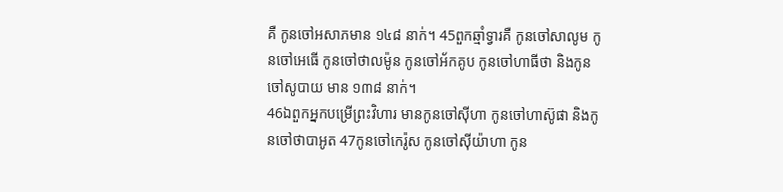គឺ កូនចៅអសាភមាន ១៤៨ នាក់។ 45ពួកឆ្មាំទ្វារគឺ កូនចៅសាលូម កូនចៅអេធើ កូនចៅថាលម៉ូន កូនចៅអ័កគូប កូនចៅហាធីថា និងកូនចៅសូបាយ មាន ១៣៨ នាក់។
46ឯពួកអ្នកបម្រើព្រះវិហារ មានកូនចៅស៊ីហា កូនចៅហាស៊ូផា និងកូនចៅថាបាអូត 47កូនចៅកេរ៉ូស កូនចៅស៊ីយ៉ាហា កូន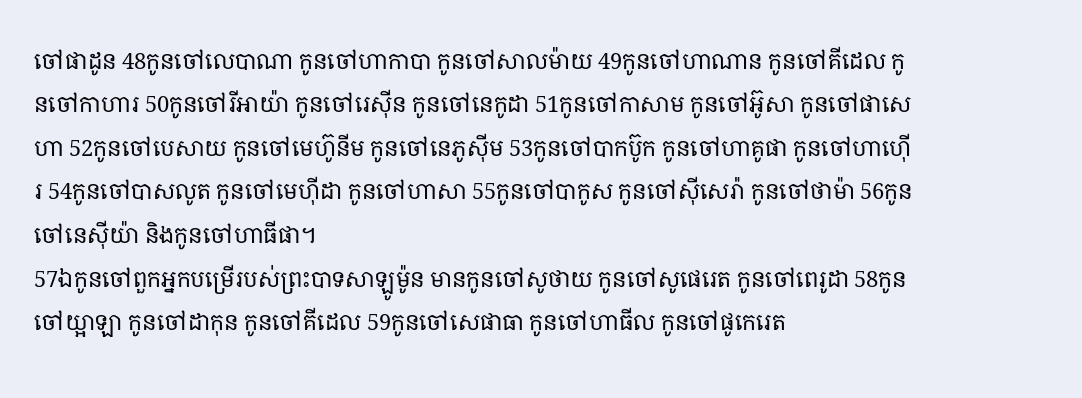ចៅផាដូន 48កូនចៅលេបាណា កូនចៅហាកាបា កូនចៅសាលម៉ាយ 49កូនចៅហាណាន កូនចៅគីដេល កូនចៅកាហារ 50កូនចៅរីអាយ៉ា កូនចៅរេស៊ីន កូនចៅនេកូដា 51កូនចៅកាសាម កូនចៅអ៊ូសា កូនចៅផាសេហា 52កូនចៅបេសាយ កូនចៅមេហ៊ូនីម កូនចៅនេភូស៊ីម 53កូនចៅបាកប៊ូក កូនចៅហាគូផា កូនចៅហាហ៊ើរ 54កូនចៅបាសលូត កូនចៅមេហ៊ីដា កូនចៅហាសា 55កូនចៅបាកូស កូនចៅស៊ីសេរ៉ា កូនចៅថាម៉ា 56កូនចៅនេស៊ីយ៉ា និងកូនចៅហាធីផា។
57ឯកូនចៅពួកអ្នកបម្រើរបស់ព្រះបាទសាឡូម៉ូន មានកូនចៅសូថាយ កូនចៅសូផេរេត កូនចៅពេរូដា 58កូនចៅយ្អាឡា កូនចៅដាកុន កូនចៅគីដេល 59កូនចៅសេផាធា កូនចៅហាធីល កូនចៅផូកេរេត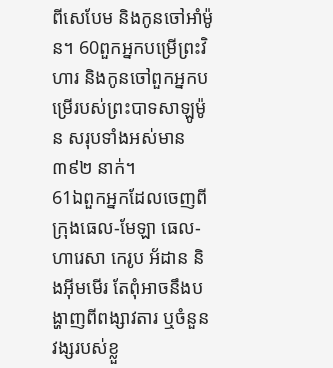ពីសេបែម និងកូនចៅអាំម៉ូន។ 60ពួកអ្នកបម្រើព្រះវិហារ និងកូនចៅពួកអ្នកបម្រើរបស់ព្រះបាទសាឡូម៉ូន សរុបទាំងអស់មាន ៣៩២ នាក់។
61ឯពួកអ្នកដែលចេញពីក្រុងធេល-មែឡា ធេល-ហារេសា កេរូប អ័ដាន និងអ៊ីមមើរ តែពុំអាចនឹងបង្ហាញពីពង្សាវតារ ឬចំនួនវង្សរបស់ខ្លួ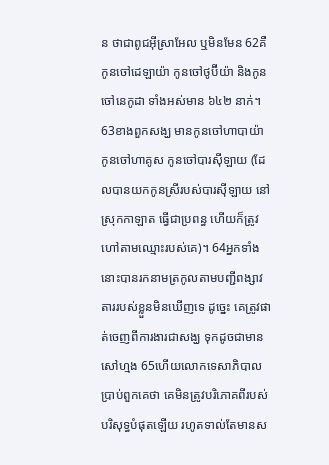ន ថាជាពូជអ៊ីស្រាអែល ឬមិនមែន 62គឺកូនចៅដេឡាយ៉ា កូនចៅថូប៊ីយ៉ា និងកូនចៅនេកូដា ទាំងអស់មាន ៦៤២ នាក់។ 63ខាងពួកសង្ឃ មានកូនចៅហាបាយ៉ា កូនចៅហាគូស កូនចៅបារស៊ីឡាយ (ដែលបានយកកូនស្រីរបស់បារស៊ីឡាយ នៅស្រុកកាឡាត ធ្វើជាប្រពន្ធ ហើយក៏ត្រូវហៅតាមឈ្មោះរបស់គេ)។ 64អ្នកទាំងនោះបានរកនាមត្រកូលតាមបញ្ជីពង្សាវតាររបស់ខ្លួនមិនឃើញទេ ដូច្នេះ គេត្រូវផាត់ចេញពីការងារជាសង្ឃ ទុកដូចជាមានសៅហ្មង 65ហើយលោកទេសាភិបាលប្រាប់ពួកគេថា គេមិនត្រូវបរិភោគពីរបស់បរិសុទ្ធបំផុតឡើយ រហូតទាល់តែមានស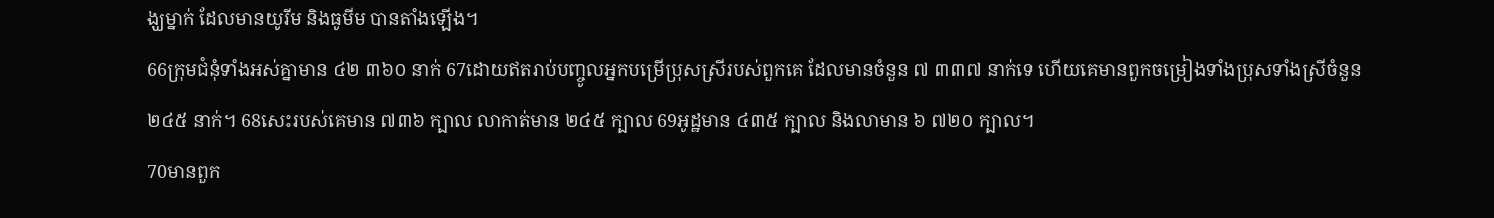ង្ឃម្នាក់ ដែលមានយូរីម និងធូមីម បានតាំងឡើង។
66ក្រុមជំនុំទាំងអស់គ្នាមាន ៤២ ៣៦០ នាក់ 67ដោយឥតរាប់បញ្ចូលអ្នកបម្រើប្រុសស្រីរបស់ពួកគេ ដែលមានចំនួន ៧ ៣៣៧ នាក់ទេ ហើយគេមានពួកចម្រៀងទាំងប្រុសទាំងស្រីចំនួន ២៤៥ នាក់។ 68សេះរបស់គេមាន ៧៣៦ ក្បាល លាកាត់មាន ២៤៥ ក្បាល 69អូដ្ឋមាន ៤៣៥ ក្បាល និងលាមាន ៦ ៧២០ ក្បាល។
70មានពួក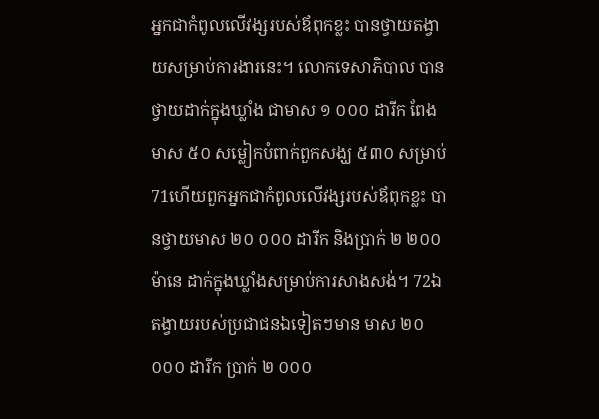អ្នកជាកំពូលលើវង្សរបស់ឪពុកខ្លះ បានថ្វាយតង្វាយសម្រាប់ការងារនេះ។ លោកទេសាភិបាល បានថ្វាយដាក់ក្នុងឃ្លាំង ជាមាស ១ ០០០ ដារីក ពែងមាស ៥០ សម្លៀកបំពាក់ពួកសង្ឃ ៥៣០ សម្រាប់ 71ហើយពួកអ្នកជាកំពូលលើវង្សរបស់ឪពុកខ្លះ បានថ្វាយមាស ២០ ០០០ ដារីក និងប្រាក់ ២ ២០០ ម៉ានេ ដាក់ក្នុងឃ្លាំងសម្រាប់ការសាងសង់។ 72ឯតង្វាយរបស់ប្រជាជនឯទៀតៗមាន មាស ២០ ០០០ ដារីក ប្រាក់ ២ ០០០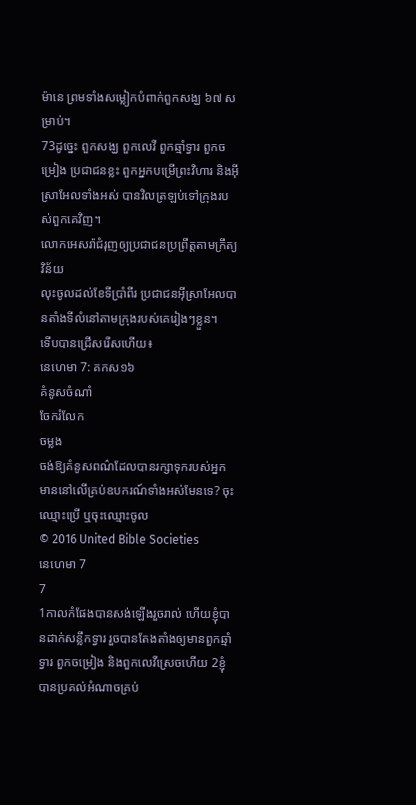ម៉ានេ ព្រមទាំងសម្លៀកបំពាក់ពួកសង្ឃ ៦៧ សម្រាប់។
73ដូច្នេះ ពួកសង្ឃ ពួកលេវី ពួកឆ្មាំទ្វារ ពួកចម្រៀង ប្រជាជនខ្លះ ពួកអ្នកបម្រើព្រះវិហារ និងអ៊ីស្រាអែលទាំងអស់ បានវិលត្រឡប់ទៅក្រុងរបស់ពួកគេវិញ។
លោកអេសរ៉ាជំរុញឲ្យប្រជាជនប្រព្រឹត្តតាមក្រឹត្យវិន័យ
លុះចូលដល់ខែទីប្រាំពីរ ប្រជាជនអ៊ីស្រាអែលបានតាំងទីលំនៅតាមក្រុងរបស់គេរៀងៗខ្លួន។
ទើបបានជ្រើសរើសហើយ៖
នេហេមា 7: គកស១៦
គំនូសចំណាំ
ចែករំលែក
ចម្លង
ចង់ឱ្យគំនូសពណ៌ដែលបានរក្សាទុករបស់អ្នក មាននៅលើគ្រប់ឧបករណ៍ទាំងអស់មែនទេ? ចុះឈ្មោះប្រើ ឬចុះឈ្មោះចូល
© 2016 United Bible Societies
នេហេមា 7
7
1កាលកំផែងបានសង់ឡើងរួចរាល់ ហើយខ្ញុំបានដាក់សន្លឹកទ្វារ រួចបានតែងតាំងឲ្យមានពួកឆ្មាំទ្វារ ពួកចម្រៀង និងពួកលេវីស្រេចហើយ 2ខ្ញុំបានប្រគល់អំណាចគ្រប់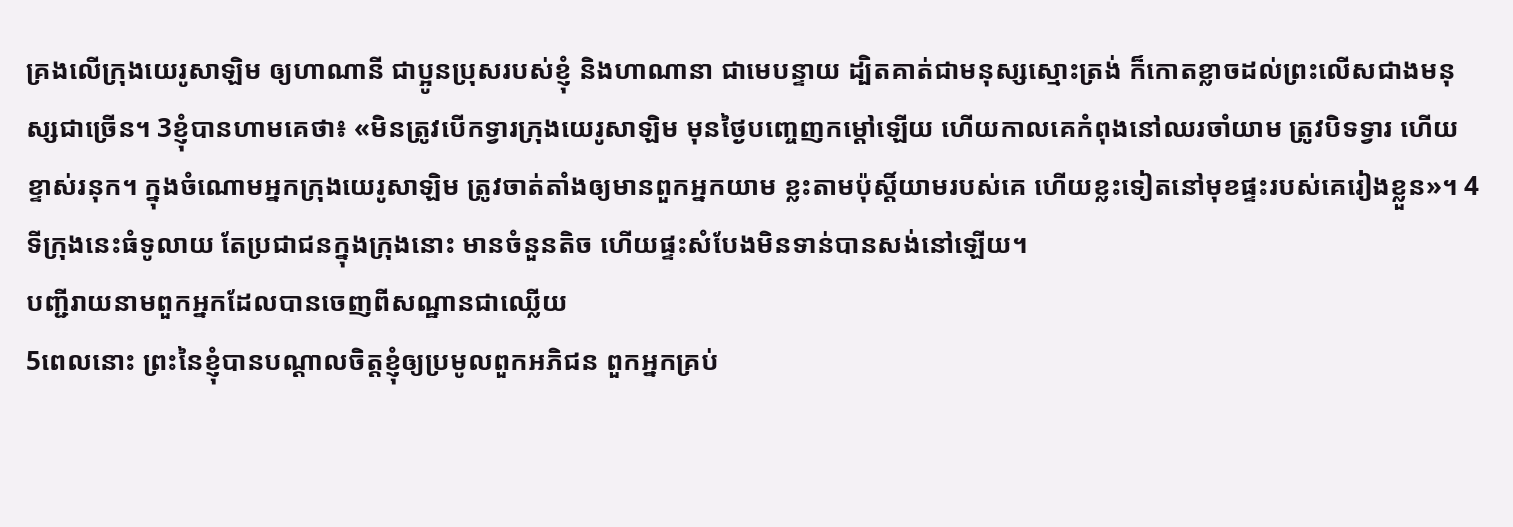គ្រងលើក្រុងយេរូសាឡិម ឲ្យហាណានី ជាប្អូនប្រុសរបស់ខ្ញុំ និងហាណានា ជាមេបន្ទាយ ដ្បិតគាត់ជាមនុស្សស្មោះត្រង់ ក៏កោតខ្លាចដល់ព្រះលើសជាងមនុស្សជាច្រើន។ 3ខ្ញុំបានហាមគេថា៖ «មិនត្រូវបើកទ្វារក្រុងយេរូសាឡិម មុនថ្ងៃបញ្ចេញកម្ដៅឡើយ ហើយកាលគេកំពុងនៅឈរចាំយាម ត្រូវបិទទ្វារ ហើយខ្ទាស់រនុក។ ក្នុងចំណោមអ្នកក្រុងយេរូសាឡិម ត្រូវចាត់តាំងឲ្យមានពួកអ្នកយាម ខ្លះតាមប៉ុស្ដិ៍យាមរបស់គេ ហើយខ្លះទៀតនៅមុខផ្ទះរបស់គេរៀងខ្លួន»។ 4ទីក្រុងនេះធំទូលាយ តែប្រជាជនក្នុងក្រុងនោះ មានចំនួនតិច ហើយផ្ទះសំបែងមិនទាន់បានសង់នៅឡើយ។
បញ្ជីរាយនាមពួកអ្នកដែលបានចេញពីសណ្ឋានជាឈ្លើយ
5ពេលនោះ ព្រះនៃខ្ញុំបានបណ្ដាលចិត្តខ្ញុំឲ្យប្រមូលពួកអភិជន ពួកអ្នកគ្រប់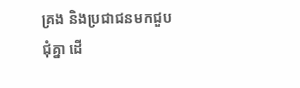គ្រង និងប្រជាជនមកជួបជុំគ្នា ដើ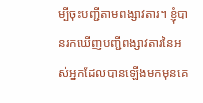ម្បីចុះបញ្ជីតាមពង្សាវតារ។ ខ្ញុំបានរកឃើញបញ្ជីពង្សាវតារនៃអស់អ្នកដែលបានឡើងមកមុនគេ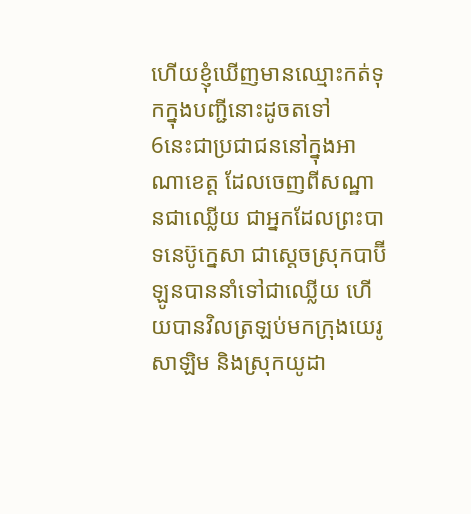ហើយខ្ញុំឃើញមានឈ្មោះកត់ទុកក្នុងបញ្ជីនោះដូចតទៅ
6នេះជាប្រជាជននៅក្នុងអាណាខេត្ត ដែលចេញពីសណ្ឋានជាឈ្លើយ ជាអ្នកដែលព្រះបាទនេប៊ូក្នេសា ជាស្តេចស្រុកបាប៊ីឡូនបាននាំទៅជាឈ្លើយ ហើយបានវិលត្រឡប់មកក្រុងយេរូសាឡិម និងស្រុកយូដា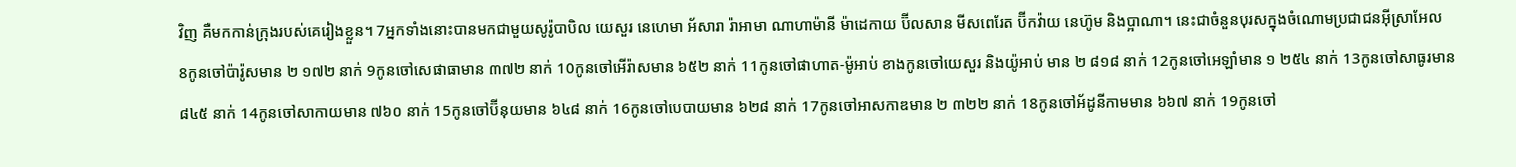វិញ គឺមកកាន់ក្រុងរបស់គេរៀងខ្លួន។ 7អ្នកទាំងនោះបានមកជាមួយសូរ៉ូបាបិល យេសួរ នេហេមា អ័សារា រ៉ាអាមា ណាហាម៉ានី ម៉ាដេកាយ ប៊ីលសាន មីសពេរែត ប៊ីកវ៉ាយ នេហ៊ូម និងប្អាណា។ នេះជាចំនួនបុរសក្នុងចំណោមប្រជាជនអ៊ីស្រាអែល
8កូនចៅប៉ារ៉ូសមាន ២ ១៧២ នាក់ 9កូនចៅសេផាធាមាន ៣៧២ នាក់ 10កូនចៅអើរ៉ាសមាន ៦៥២ នាក់ 11កូនចៅផាហាត-ម៉ូអាប់ ខាងកូនចៅយេសួរ និងយ៉ូអាប់ មាន ២ ៨១៨ នាក់ 12កូនចៅអេឡាំមាន ១ ២៥៤ នាក់ 13កូនចៅសាធូរមាន ៨៤៥ នាក់ 14កូនចៅសាកាយមាន ៧៦០ នាក់ 15កូនចៅប៊ីនុយមាន ៦៤៨ នាក់ 16កូនចៅបេបាយមាន ៦២៨ នាក់ 17កូនចៅអាសកាឌមាន ២ ៣២២ នាក់ 18កូនចៅអ័ដូនីកាមមាន ៦៦៧ នាក់ 19កូនចៅ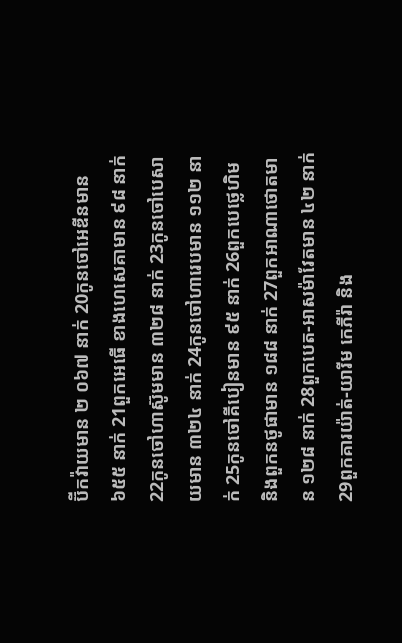ប៊ីកវ៉ាយមាន ២ ០៦៧ នាក់ 20កូនចៅអេឌីនមាន ៦៥៥ នាក់ 21ពួកអេធើ ខាងហេសេគាមាន ៩៨ នាក់ 22កូនចៅហាស៊ូមមាន ៣២៨ នាក់ 23កូនចៅបេសាយមាន ៣២៤ នាក់ 24កូនចៅហារេបមាន ១១២ នាក់ 25កូនចៅគីបៀនមាន ៩៥ នាក់ 26ពួកបេថ្លេហិម និងពួកនថូផាមាន ១៨៨ នាក់ 27ពួកអាណាថោតមាន ១២៨ នាក់ 28ពួកបេត-អាសម៉ាវែតមាន ៤២ នាក់ 29ពួកគារយ៉ាត់-យារីម កេភីរ៉ា និង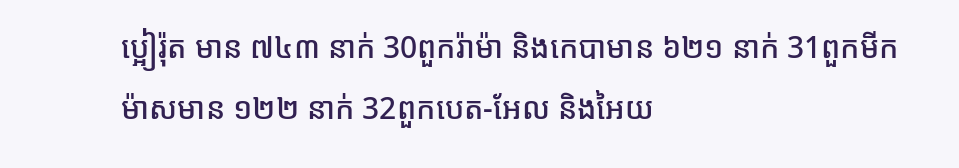ប្អៀរ៉ុត មាន ៧៤៣ នាក់ 30ពួករ៉ាម៉ា និងកេបាមាន ៦២១ នាក់ 31ពួកមីកម៉ាសមាន ១២២ នាក់ 32ពួកបេត-អែល និងអៃយ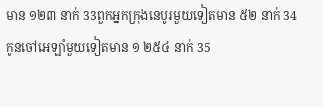មាន ១២៣ នាក់ 33ពួកអ្នកក្រុងនេបូរមួយទៀតមាន ៥២ នាក់ 34កូនចៅអេឡាំមួយទៀតមាន ១ ២៥៤ នាក់ 35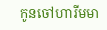កូនចៅហារីមមា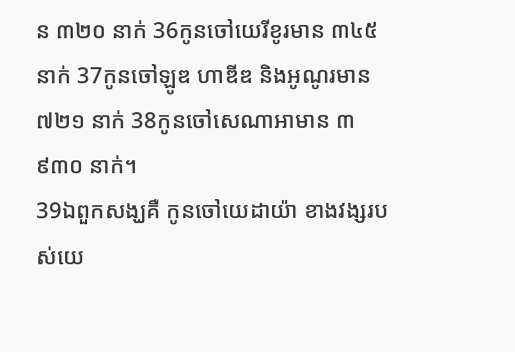ន ៣២០ នាក់ 36កូនចៅយេរីខូរមាន ៣៤៥ នាក់ 37កូនចៅឡូឌ ហាឌីឌ និងអូណូរមាន ៧២១ នាក់ 38កូនចៅសេណាអាមាន ៣ ៩៣០ នាក់។
39ឯពួកសង្ឃគឺ កូនចៅយេដាយ៉ា ខាងវង្សរបស់យេ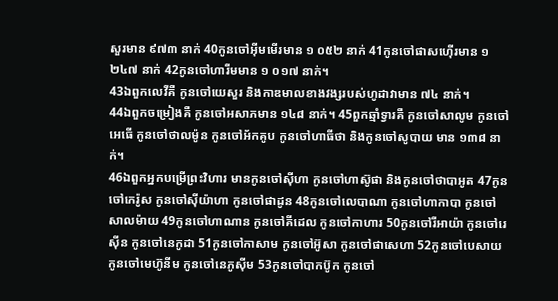សួរមាន ៩៧៣ នាក់ 40កូនចៅអ៊ីមមើរមាន ១ ០៥២ នាក់ 41កូនចៅផាសហ៊ើរមាន ១ ២៤៧ នាក់ 42កូនចៅហារីមមាន ១ ០១៧ នាក់។
43ឯពួកលេវីគឺ កូនចៅយេសួរ និងកាឌមាលខាងវង្សរបស់ហូដាវាមាន ៧៤ នាក់។
44ឯពួកចម្រៀងគឺ កូនចៅអសាភមាន ១៤៨ នាក់។ 45ពួកឆ្មាំទ្វារគឺ កូនចៅសាលូម កូនចៅអេធើ កូនចៅថាលម៉ូន កូនចៅអ័កគូប កូនចៅហាធីថា និងកូនចៅសូបាយ មាន ១៣៨ នាក់។
46ឯពួកអ្នកបម្រើព្រះវិហារ មានកូនចៅស៊ីហា កូនចៅហាស៊ូផា និងកូនចៅថាបាអូត 47កូនចៅកេរ៉ូស កូនចៅស៊ីយ៉ាហា កូនចៅផាដូន 48កូនចៅលេបាណា កូនចៅហាកាបា កូនចៅសាលម៉ាយ 49កូនចៅហាណាន កូនចៅគីដេល កូនចៅកាហារ 50កូនចៅរីអាយ៉ា កូនចៅរេស៊ីន កូនចៅនេកូដា 51កូនចៅកាសាម កូនចៅអ៊ូសា កូនចៅផាសេហា 52កូនចៅបេសាយ កូនចៅមេហ៊ូនីម កូនចៅនេភូស៊ីម 53កូនចៅបាកប៊ូក កូនចៅ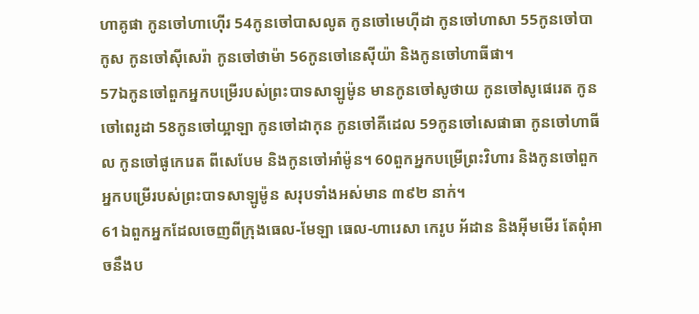ហាគូផា កូនចៅហាហ៊ើរ 54កូនចៅបាសលូត កូនចៅមេហ៊ីដា កូនចៅហាសា 55កូនចៅបាកូស កូនចៅស៊ីសេរ៉ា កូនចៅថាម៉ា 56កូនចៅនេស៊ីយ៉ា និងកូនចៅហាធីផា។
57ឯកូនចៅពួកអ្នកបម្រើរបស់ព្រះបាទសាឡូម៉ូន មានកូនចៅសូថាយ កូនចៅសូផេរេត កូនចៅពេរូដា 58កូនចៅយ្អាឡា កូនចៅដាកុន កូនចៅគីដេល 59កូនចៅសេផាធា កូនចៅហាធីល កូនចៅផូកេរេត ពីសេបែម និងកូនចៅអាំម៉ូន។ 60ពួកអ្នកបម្រើព្រះវិហារ និងកូនចៅពួកអ្នកបម្រើរបស់ព្រះបាទសាឡូម៉ូន សរុបទាំងអស់មាន ៣៩២ នាក់។
61ឯពួកអ្នកដែលចេញពីក្រុងធេល-មែឡា ធេល-ហារេសា កេរូប អ័ដាន និងអ៊ីមមើរ តែពុំអាចនឹងប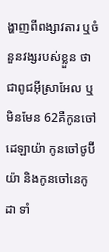ង្ហាញពីពង្សាវតារ ឬចំនួនវង្សរបស់ខ្លួន ថាជាពូជអ៊ីស្រាអែល ឬមិនមែន 62គឺកូនចៅដេឡាយ៉ា កូនចៅថូប៊ីយ៉ា និងកូនចៅនេកូដា ទាំ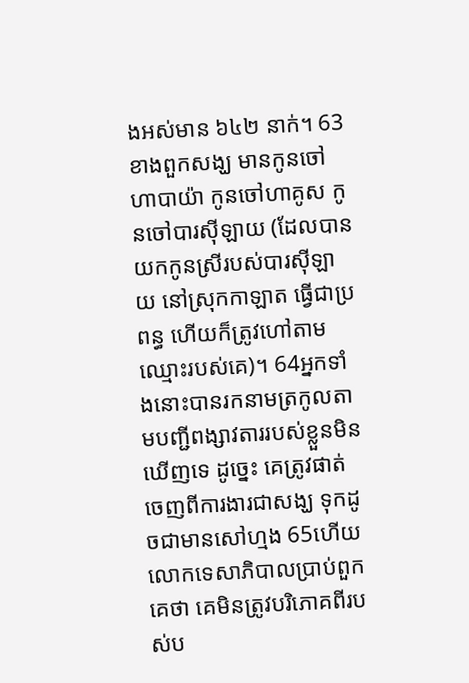ងអស់មាន ៦៤២ នាក់។ 63ខាងពួកសង្ឃ មានកូនចៅហាបាយ៉ា កូនចៅហាគូស កូនចៅបារស៊ីឡាយ (ដែលបានយកកូនស្រីរបស់បារស៊ីឡាយ នៅស្រុកកាឡាត ធ្វើជាប្រពន្ធ ហើយក៏ត្រូវហៅតាមឈ្មោះរបស់គេ)។ 64អ្នកទាំងនោះបានរកនាមត្រកូលតាមបញ្ជីពង្សាវតាររបស់ខ្លួនមិនឃើញទេ ដូច្នេះ គេត្រូវផាត់ចេញពីការងារជាសង្ឃ ទុកដូចជាមានសៅហ្មង 65ហើយលោកទេសាភិបាលប្រាប់ពួកគេថា គេមិនត្រូវបរិភោគពីរបស់ប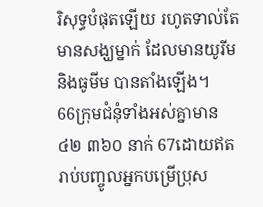រិសុទ្ធបំផុតឡើយ រហូតទាល់តែមានសង្ឃម្នាក់ ដែលមានយូរីម និងធូមីម បានតាំងឡើង។
66ក្រុមជំនុំទាំងអស់គ្នាមាន ៤២ ៣៦០ នាក់ 67ដោយឥតរាប់បញ្ចូលអ្នកបម្រើប្រុស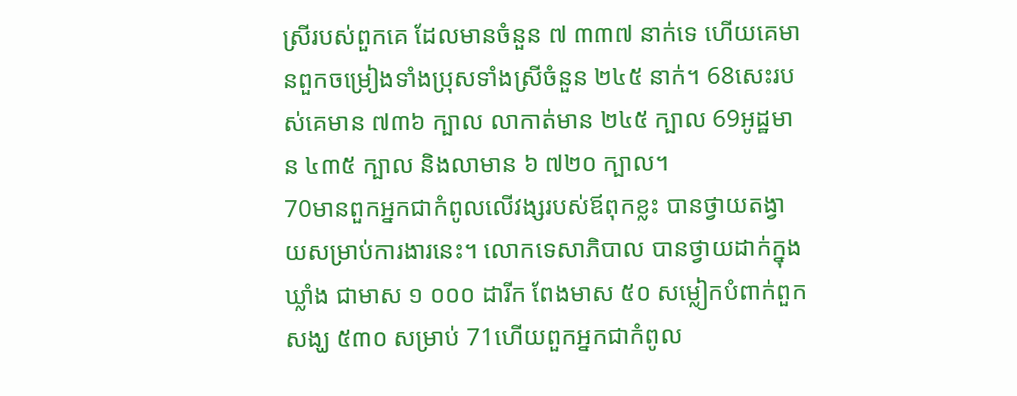ស្រីរបស់ពួកគេ ដែលមានចំនួន ៧ ៣៣៧ នាក់ទេ ហើយគេមានពួកចម្រៀងទាំងប្រុសទាំងស្រីចំនួន ២៤៥ នាក់។ 68សេះរបស់គេមាន ៧៣៦ ក្បាល លាកាត់មាន ២៤៥ ក្បាល 69អូដ្ឋមាន ៤៣៥ ក្បាល និងលាមាន ៦ ៧២០ ក្បាល។
70មានពួកអ្នកជាកំពូលលើវង្សរបស់ឪពុកខ្លះ បានថ្វាយតង្វាយសម្រាប់ការងារនេះ។ លោកទេសាភិបាល បានថ្វាយដាក់ក្នុងឃ្លាំង ជាមាស ១ ០០០ ដារីក ពែងមាស ៥០ សម្លៀកបំពាក់ពួកសង្ឃ ៥៣០ សម្រាប់ 71ហើយពួកអ្នកជាកំពូល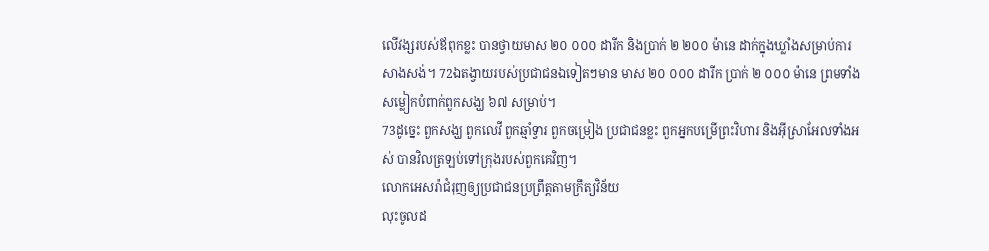លើវង្សរបស់ឪពុកខ្លះ បានថ្វាយមាស ២០ ០០០ ដារីក និងប្រាក់ ២ ២០០ ម៉ានេ ដាក់ក្នុងឃ្លាំងសម្រាប់ការសាងសង់។ 72ឯតង្វាយរបស់ប្រជាជនឯទៀតៗមាន មាស ២០ ០០០ ដារីក ប្រាក់ ២ ០០០ ម៉ានេ ព្រមទាំងសម្លៀកបំពាក់ពួកសង្ឃ ៦៧ សម្រាប់។
73ដូច្នេះ ពួកសង្ឃ ពួកលេវី ពួកឆ្មាំទ្វារ ពួកចម្រៀង ប្រជាជនខ្លះ ពួកអ្នកបម្រើព្រះវិហារ និងអ៊ីស្រាអែលទាំងអស់ បានវិលត្រឡប់ទៅក្រុងរបស់ពួកគេវិញ។
លោកអេសរ៉ាជំរុញឲ្យប្រជាជនប្រព្រឹត្តតាមក្រឹត្យវិន័យ
លុះចូលដ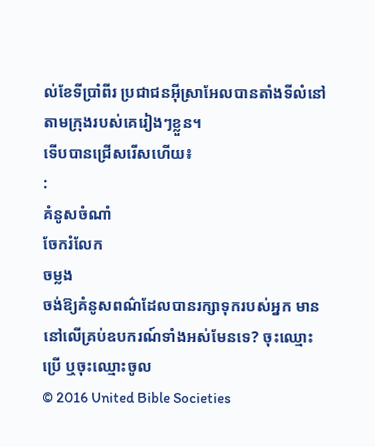ល់ខែទីប្រាំពីរ ប្រជាជនអ៊ីស្រាអែលបានតាំងទីលំនៅតាមក្រុងរបស់គេរៀងៗខ្លួន។
ទើបបានជ្រើសរើសហើយ៖
:
គំនូសចំណាំ
ចែករំលែក
ចម្លង
ចង់ឱ្យគំនូសពណ៌ដែលបានរក្សាទុករបស់អ្នក មាននៅលើគ្រប់ឧបករណ៍ទាំងអស់មែនទេ? ចុះឈ្មោះប្រើ ឬចុះឈ្មោះចូល
© 2016 United Bible Societies